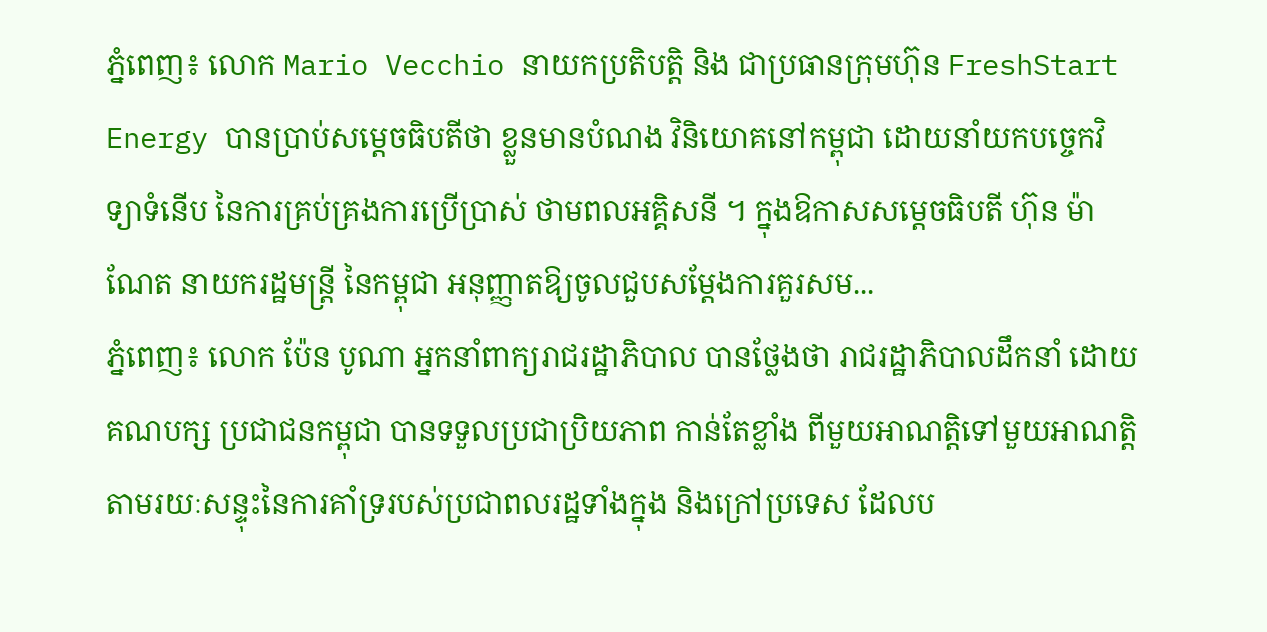ភ្នំពេញ៖ លោក Mario Vecchio នាយកប្រតិបត្តិ និង ជាប្រធានក្រុមហ៊ុន FreshStart Energy បានប្រាប់សម្តេចធិបតីថា ខ្លួនមានបំណង វិនិយោគនៅកម្ពុជា ដោយនាំយកបច្ចេកវិទ្យាទំនើប នៃការគ្រប់គ្រងការប្រើប្រាស់ ថាមពលអគ្គិសនី ។ ក្នុងឱកាសសម្តេចធិបតី ហ៊ុន ម៉ាណែត នាយករដ្ឋមន្រ្តី នៃកម្ពុជា អនុញ្ញាតឱ្យចូលជួបសម្តែងការគួរសម...
ភ្នំពេញ៖ លោក ប៉ែន បូណា អ្នកនាំពាក្យរាជរដ្ឋាភិបាល បានថ្លែងថា រាជរដ្ឋាភិបាលដឹកនាំ ដោយគណបក្ស ប្រជាជនកម្ពុជា បានទទួលប្រជាប្រិយភាព កាន់តែខ្លាំង ពីមួយអាណត្តិទៅមួយអាណត្តិ តាមរយៈសន្ទុះនៃការគាំទ្ររបស់ប្រជាពលរដ្ឋទាំងក្នុង និងក្រៅប្រទេស ដែលប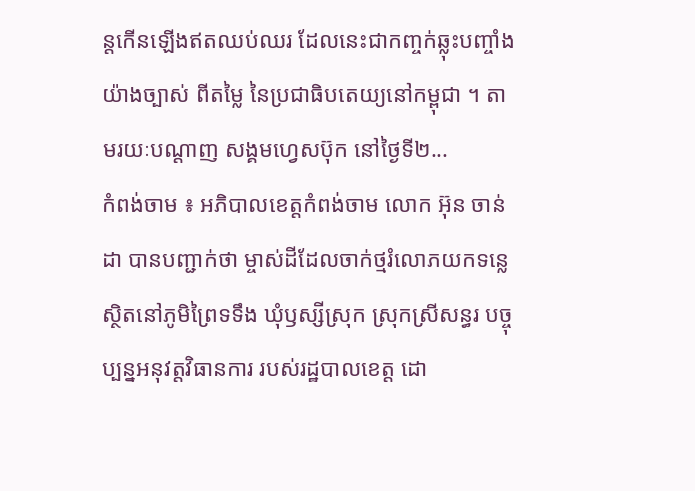ន្តកើនឡើងឥតឈប់ឈរ ដែលនេះជាកញ្ចក់ឆ្លុះបញ្ចាំងយ៉ាងច្បាស់ ពីតម្លៃ នៃប្រជាធិបតេយ្យនៅកម្ពុជា ។ តាមរយៈបណ្ដាញ សង្គមហ្វេសប៊ុក នៅថ្ងៃទី២...
កំពង់ចាម ៖ អភិបាលខេត្តកំពង់ចាម លោក អ៊ុន ចាន់ដា បានបញ្ជាក់ថា ម្ចាស់ដីដែលចាក់ថ្មរំលោភយកទន្លេ ស្ថិតនៅភូមិព្រៃទទឹង ឃុំឫស្សីស្រុក ស្រុកស្រីសន្ធរ បច្ចុប្បន្នអនុវត្តវិធានការ របស់រដ្ឋបាលខេត្ត ដោ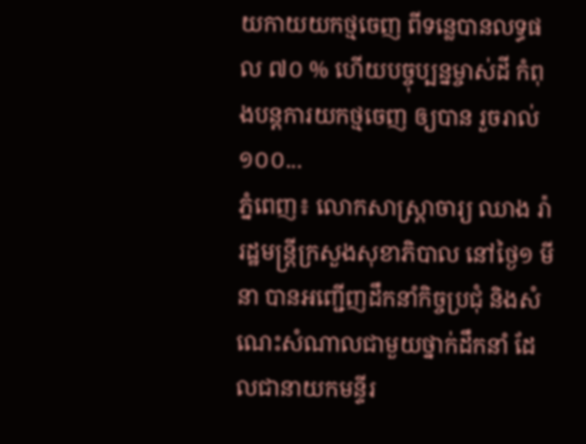យកាយយកថ្មចេញ ពីទន្លេបានលទ្ធផល ៧០ % ហើយបច្ចុប្បន្នម្ចាស់ដី កំពុងបន្តការយកថ្មចេញ ឲ្យបាន រួចរាល់ ១០០...
ភ្នំពេញ៖ លោកសាស្ត្រាចារ្យ ឈាង រ៉ា រដ្ឋមន្ត្រីក្រសួងសុខាភិបាល នៅថ្ងៃ១ មីនា បានអញ្ជើញដឹកនាំកិច្ចប្រជុំ និងសំណេះសំណាលជាមួយថ្នាក់ដឹកនាំ ដែលជានាយកមន្ទីរ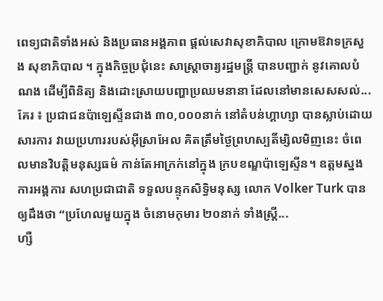ពេទ្យជាតិទាំងអស់ និងប្រធានអង្គភាព ផ្តល់សេវាសុខាភិបាល ក្រោមឱវាទក្រសួង សុខាភិបាល ។ ក្នុងកិច្ចប្រជុំនេះ សាស្រ្តាចារ្យរដ្ឋមន្រ្តី បានបញ្ជាក់ នូវគោលបំណង ដើម្បីពិនិត្យ និងដោះស្រាយបញ្ហាប្រឈមនានា ដែលនៅមានសេសសល់...
គែរ ៖ ប្រជាជនប៉ាឡេស្ទីនជាង ៣០,០០០នាក់ នៅតំបន់ហ្គាហ្សា បានស្លាប់ដោយសារការ វាយប្រហាររបស់អ៊ីស្រាអែល គិតត្រឹមថ្ងៃព្រហស្បតិ៍ម្សិលមិញនេះ ចំពេលមានវិបត្តិមនុស្សធម៌ កាន់តែអាក្រក់នៅក្នុង ក្របខណ្ឌប៉ាឡេស្ទីន។ ឧត្តមស្នងការអង្គការ សហប្រជាជាតិ ទទួលបន្ទុកសិទ្ធិមនុស្ស លោក Volker Turk បានឲ្យដឹងថា “ប្រហែលមួយក្នុង ចំនោមកុមារ ២០នាក់ ទាំងស្ត្រី...
ហ្សឺ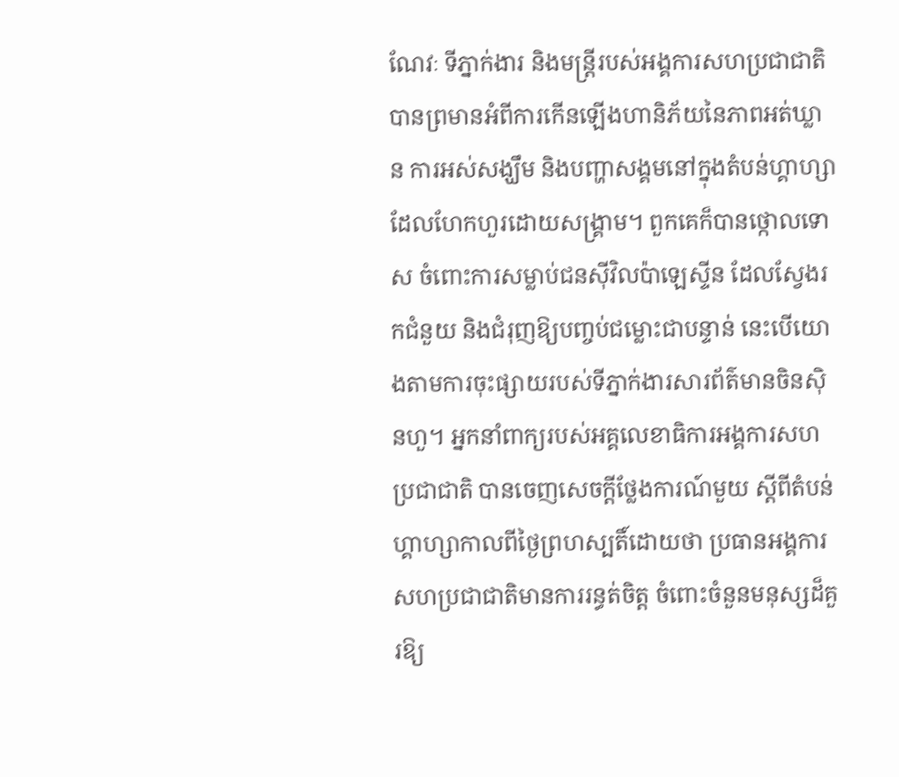ណែវៈ ទីភ្នាក់ងារ និងមន្ត្រីរបស់អង្គការសហប្រជាជាតិ បានព្រមានអំពីការកើនឡើងហានិភ័យនៃភាពអត់ឃ្លាន ការអស់សង្ឃឹម និងបញ្ហាសង្គមនៅក្នុងតំបន់ហ្គាហ្សាដែលហែកហួរដោយសង្រ្គាម។ ពួកគេក៏បានថ្កោលទោស ចំពោះការសម្លាប់ជនស៊ីវិលប៉ាឡេស្ទីន ដែលស្វែងរកជំនួយ និងជំរុញឱ្យបញ្ចប់ជម្លោះជាបន្ទាន់ នេះបើយោងតាមការចុះផ្សាយរបស់ទីភ្នាក់ងារសារព័ត៌មានចិនស៊ិនហួ។ អ្នកនាំពាក្យរបស់អគ្គលេខាធិការអង្គការសហប្រជាជាតិ បានចេញសេចក្តីថ្លែងការណ៍មួយ ស្តីពីតំបន់ហ្គាហ្សាកាលពីថ្ងៃព្រហស្បតិ៍ដោយថា ប្រធានអង្គការសហប្រជាជាតិមានការរន្ធត់ចិត្ត ចំពោះចំនួនមនុស្សដ៏គួរឱ្យ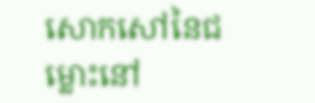សោកសៅនៃជម្លោះនៅ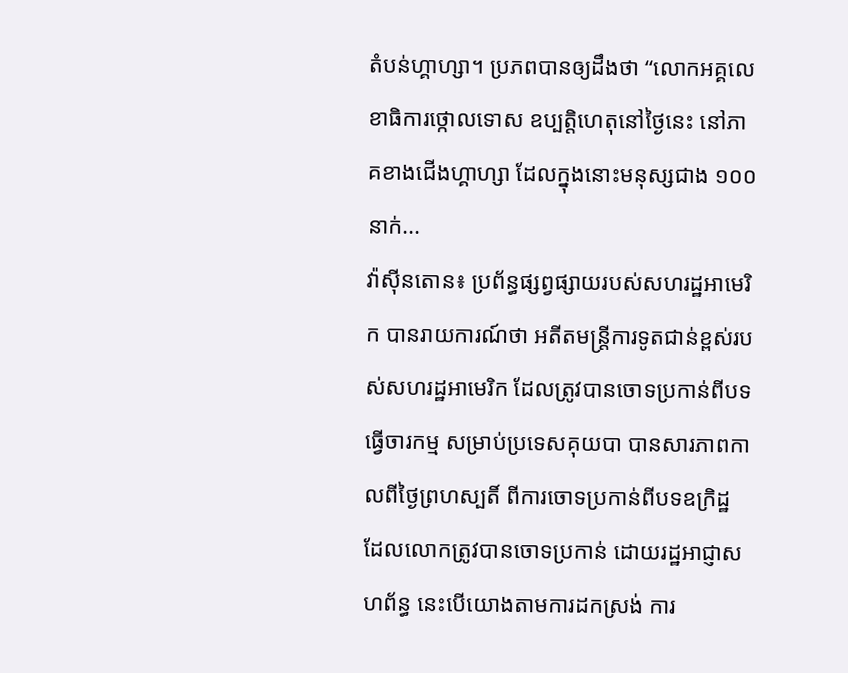តំបន់ហ្គាហ្សា។ ប្រភពបានឲ្យដឹងថា “លោកអគ្គលេខាធិការថ្កោលទោស ឧប្បត្តិហេតុនៅថ្ងៃនេះ នៅភាគខាងជើងហ្គាហ្សា ដែលក្នុងនោះមនុស្សជាង ១០០នាក់...
វ៉ាស៊ីនតោន៖ ប្រព័ន្ធផ្សព្វផ្សាយរបស់សហរដ្ឋអាមេរិក បានរាយការណ៍ថា អតីតមន្ត្រីការទូតជាន់ខ្ពស់របស់សហរដ្ឋអាមេរិក ដែលត្រូវបានចោទប្រកាន់ពីបទធ្វើចារកម្ម សម្រាប់ប្រទេសគុយបា បានសារភាពកាលពីថ្ងៃព្រហស្បតិ៍ ពីការចោទប្រកាន់ពីបទឧក្រិដ្ឋ ដែលលោកត្រូវបានចោទប្រកាន់ ដោយរដ្ឋអាជ្ញាសហព័ន្ធ នេះបើយោងតាមការដកស្រង់ ការ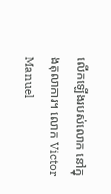លើកឡើងរបស់លោក នៅក្នុងតុលាការ។ លោក Victor Manuel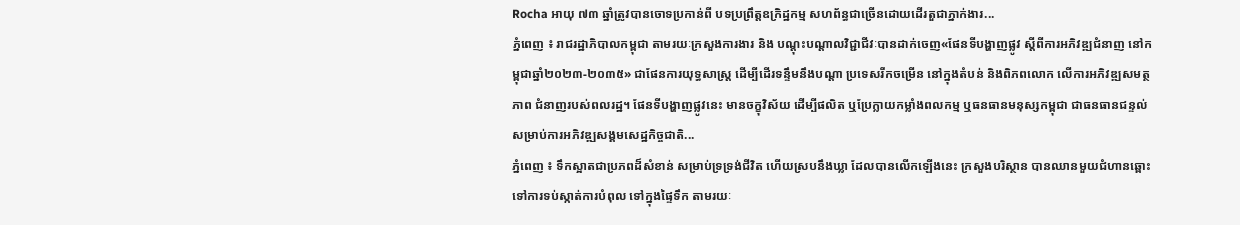Rocha អាយុ ៧៣ ឆ្នាំត្រូវបានចោទប្រកាន់ពី បទប្រព្រឹត្តឧក្រិដ្ឋកម្ម សហព័ន្ធជាច្រើនដោយដើរតួជាភ្នាក់ងារ...
ភ្នំពេញ ៖ រាជរដ្ឋាភិបាលកម្ពុជា តាមរយៈក្រសួងការងារ និង បណ្តុះបណ្តាលវិជ្ជាជីវៈបានដាក់ចេញ«ផែនទីបង្ហាញផ្លូវ ស្តីពីការអភិវឌ្ឍជំនាញ នៅកម្ពុជាឆ្នាំ២០២៣-២០៣៥» ជាផែនការយុទ្ធសាស្រ្ត ដើម្បីដើរទន្ទឹមនឹងបណ្តា ប្រទេសរីកចម្រើន នៅក្នុងតំបន់ និងពិភពលោក លើការអភិវឌ្ឍសមត្ថភាព ជំនាញរបស់ពលរដ្ឋ។ ផែនទីបង្ហាញផ្លូវនេះ មានចក្ខុវិស័យ ដើម្បីផលិត ឬប្រែក្លាយកម្លាំងពលកម្ម ឬធនធានមនុស្សកម្ពុជា ជាធនធានជន្ទល់ សម្រាប់ការអភិវឌ្ឍសង្គមសេដ្ឋកិច្ចជាតិ...
ភ្នំពេញ ៖ ទឹកស្អាតជាប្រភពដ៏សំខាន់ សម្រាប់ទ្រទ្រង់ជីវិត ហើយស្របនឹងឃ្លា ដែលបានលើកឡើងនេះ ក្រសួងបរិស្ថាន បានឈានមួយជំហានឆ្ពោះ ទៅការទប់ស្កាត់ការបំពុល ទៅក្នុងផ្ទៃទឹក តាមរយៈ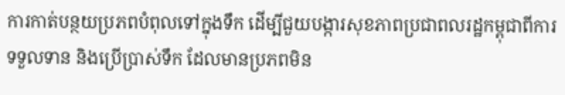ការកាត់បន្ថយប្រភពបំពុលទៅក្នុងទឹក ដើម្បីជួយបង្ការសុខភាពប្រជាពលរដ្ឋកម្ពុជាពីការទទួលទាន និងប្រើប្រាស់ទឹក ដែលមានប្រភពមិន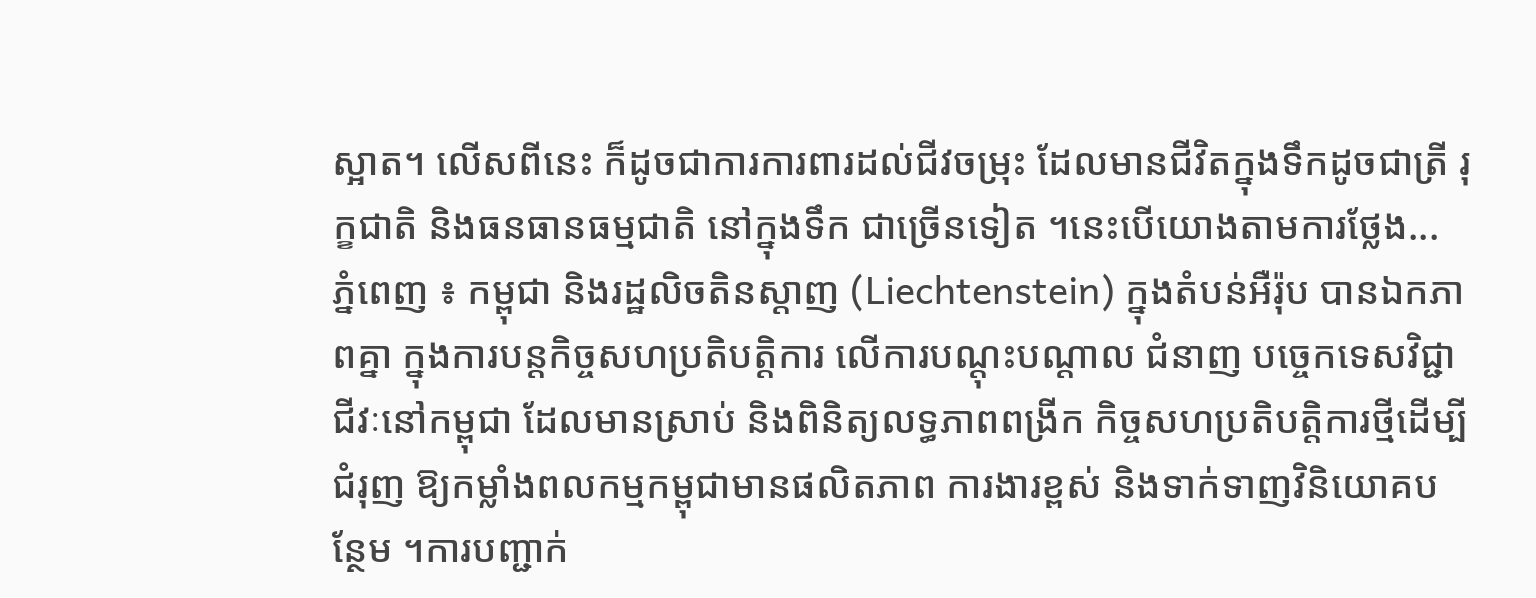ស្អាត។ លើសពីនេះ ក៏ដូចជាការការពារដល់ជីវចម្រុះ ដែលមានជីវិតក្នុងទឹកដូចជាត្រី រុក្ខជាតិ និងធនធានធម្មជាតិ នៅក្នុងទឹក ជាច្រើនទៀត ។នេះបើយោងតាមការថ្លែង...
ភ្នំពេញ ៖ កម្ពុជា និងរដ្ឋលិចតិនស្តាញ (Liechtenstein) ក្នុងតំបន់អឺរ៉ុប បានឯកភាពគ្នា ក្នុងការបន្តកិច្ចសហប្រតិបត្តិការ លើការបណ្តុះបណ្តាល ជំនាញ បច្ចេកទេសវិជ្ជាជីវៈនៅកម្ពុជា ដែលមានស្រាប់ និងពិនិត្យលទ្ធភាពពង្រីក កិច្ចសហប្រតិបត្តិការថ្មីដើម្បីជំរុញ ឱ្យកម្លាំងពលកម្មកម្ពុជាមានផលិតភាព ការងារខ្ពស់ និងទាក់ទាញវិនិយោគបន្ថែម ។ការបញ្ជាក់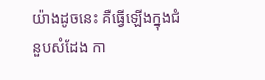យ៉ាងដូចនេះ គឺធ្វើឡើងក្នុងជំនួបសំដែង កា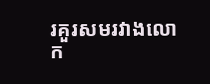រគួរសមរវាងលោក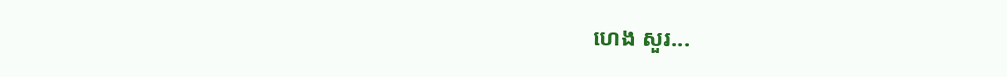ហេង សួរ...